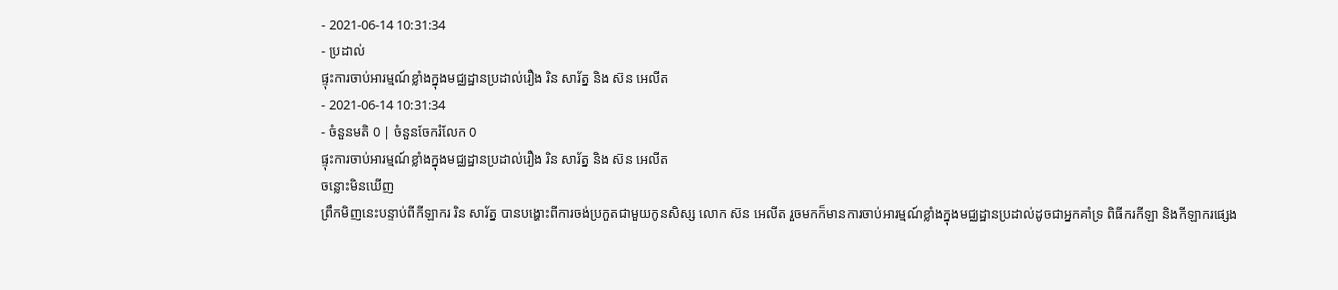- 2021-06-14 10:31:34
- ប្រដាល់
ផ្ទុះការចាប់អារម្មណ៍ខ្លាំងក្នុងមជ្ឈដ្ឋានប្រដាល់រឿង រិន សារ័ត្ន និង ស៊ន អេលីត
- 2021-06-14 10:31:34
- ចំនួនមតិ 0 | ចំនួនចែករំលែក 0
ផ្ទុះការចាប់អារម្មណ៍ខ្លាំងក្នុងមជ្ឈដ្ឋានប្រដាល់រឿង រិន សារ័ត្ន និង ស៊ន អេលីត
ចន្លោះមិនឃើញ
ព្រឹកមិញនេះបន្ទាប់ពីកីឡាករ រិន សារ័ត្ន បានបង្ហោះពីការចង់ប្រកួតជាមួយកូនសិស្ស លោក ស៊ន អេលីត រួចមកក៏មានការចាប់អារម្មណ៍ខ្លាំងក្នុងមជ្ឈដ្ឋានប្រដាល់ដូចជាអ្នកគាំទ្រ ពិធីករកីឡា និងកីឡាករផ្សេង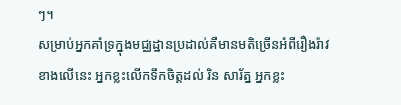ៗ។
សម្រាប់អ្នកគាំទ្រក្នុងមជ្ឈដ្ឋានប្រដាល់គឺមានមតិច្រើនអំពីរឿងរ៉ាវខាងលើនេះ អ្នកខ្លះលើកទឹកចិត្តដល់ រិន សារ័ត្ន អ្នកខ្លះ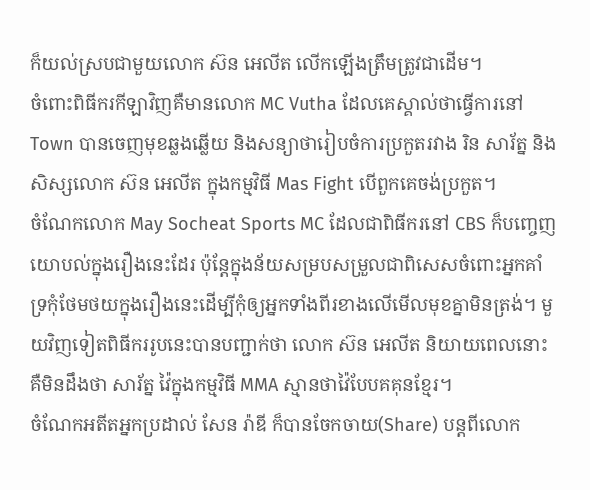ក៏យល់ស្របជាមួយលោក ស៊ន អេលីត លើកឡើងត្រឹមត្រូវជាដើម។
ចំពោះពិធីករកីឡាវិញគឺមានលោក MC Vutha ដែលគេស្គាល់ថាធ្វើការនៅ Town បានចេញមុខឆ្លងឆ្លើយ និងសន្យាថារៀបចំការប្រកួតរវាង រិន សារ័ត្ន និងសិស្សលោក ស៊ន អេលីត ក្នុងកម្មវិធី Mas Fight បើពួកគេចង់ប្រកួត។
ចំណែកលោក May Socheat Sports MC ដែលជាពិធីករនៅ CBS ក៏បញ្ចេញយោបល់ក្នុងរឿងនេះដែរ ប៉ុន្តែក្នុងន័យសម្របសម្រួលជាពិសេសចំពោះអ្នកគាំទ្រកុំថែមថយក្នុងរឿងនេះដើម្បីកុំឲ្យអ្នកទាំងពីរខាងលើមើលមុខគ្នាមិនត្រង់។ មួយវិញទៀតពិធីកររូបនេះបានបញ្ជាក់ថា លោក ស៊ន អេលីត និយាយពេលនោះគឺមិនដឹងថា សារ័ត្ន វ៉ៃក្នុងកម្មវិធី MMA ស្មានថាវ៉ៃបែបគគុនខ្មែរ។
ចំណែកអតីតអ្នកប្រដាល់ សែន រ៉ាឌី ក៏បានចែកចាយ(Share) បន្តពីលោក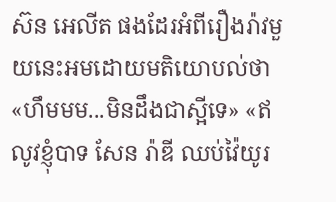ស៊ន អេលីត ផងដែរអំពីរឿងរ៉ាវមួយនេះអមដោយមតិយោបល់ថា «ហឹមមម...មិនដឹងជាស្អីទេ» «ឥលូវខ្ញុំបាទ សែន រ៉ាឌី ឈប់វ៉ៃយូរ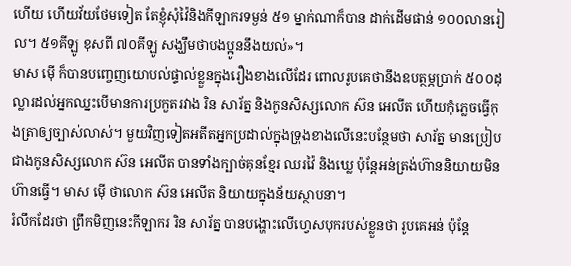ហើយ ហើយវ័យថែមទៀត តែខ្ញុំសុំវ៉ៃនិងកីឡាករទម្ងន់ ៥១ ម្នាក់ណាក៏បាន ដាក់ដើមផាន់ ១០០លានរៀល។ ៥១គីឡូ ខុសពី ៧០គីឡូ សង្ឃឹមថាបងប្អូននឹងយល់»។
មាស ម៉ើ ក៏បានបញ្ចេញយោបល់ផ្ទាល់ខ្លួនក្នុងរឿងខាងលើដែរ ពោលរូបគេថានឹងឧបត្ថម្ភប្រាក់ ៥០០ដុល្លារដល់អ្នកឈ្នះបើមានការប្រកួតរវាង រិន សារ័ត្ន និងកូនសិស្សលោក ស៊ន អេលីត ហើយកុំភ្លេចធ្វើកុងត្រាឲ្យច្បាស់លាស់។ មួយវិញទៀតអតីតអ្នកប្រដាល់ក្នុងទ្រុងខាងលើនេះបន្ថែមថា សារ័ត្ន មានប្រៀបជាងកូនសិស្សលោក ស៊ន អេលីត បានទាំងក្បាច់គុនខ្មែរ ឈរវ៉ៃ និងឃ្លេ ប៉ុន្តែអន់ត្រង់ហ៊ាននិយាយមិនហ៊ានធ្វើ។ មាស ម៉ើ ថាលោក ស៊ន អេលីត និយាយក្នុងន័យស្ថាបនា។
រំលឹកដែរថា ព្រឹកមិញនេះកីឡាករ រិន សារ័ត្ន បានបង្ហោះលើហ្វេសបុករបស់ខ្លួនថា រូបគេអន់ ប៉ុន្តែ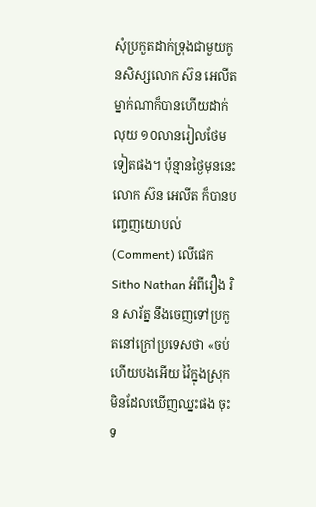សុំប្រកួតដាក់ទ្រុងជាមួយកូនសិស្សលោក ស៊ន អេលីត ម្នាក់ណាក៏បានហើយដាក់លុយ ១០លានរៀលថែមទៀតផង។ ប៉ុន្មានថ្ងៃមុននេះលោក ស៊ន អេលីត ក៏បានបញ្ចេញយោបល់ (Comment) លើផេក Sitho Nathan អំពីរឿង រិន សារ័ត្ន នឹងចេញទៅប្រកួតនៅក្រៅប្រទេសថា «ចប់ហើយបងអើយ វ៉ៃក្នុងស្រុកមិនដែលឃើញឈ្នះផង ចុះទ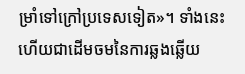ម្រាំទៅក្រៅប្រទេសទៀត»។ ទាំងនេះហើយជាដើមចមនៃការឆ្លងឆ្លើយ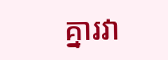គ្នារវា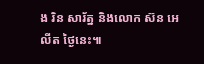ង រិន សារ័ត្ន និងលោក ស៊ន អេលីត ថ្ងៃនេះ៕